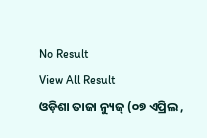No Result
View All Result
ଓଡ଼ିଶା ତାଜା ନ୍ୟୁଜ୍ (୦୭ ଏପ୍ରିଲ ,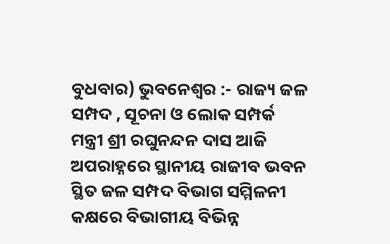ବୁଧବାର) ଭୁବନେଶ୍ୱର :- ରାଜ୍ୟ ଜଳ ସମ୍ପଦ , ସୂଚନା ଓ ଲୋକ ସମ୍ପର୍କ ମନ୍ତ୍ରୀ ଶ୍ରୀ ରଘୁନନ୍ଦନ ଦାସ ଆଜି ଅପରାହ୍ନରେ ସ୍ଥାନୀୟ ରାଜୀବ ଭବନ ସ୍ଥିତ ଜଳ ସମ୍ପଦ ବିଭାଗ ସମ୍ମିଳନୀ କକ୍ଷରେ ବିଭାଗୀୟ ବିଭିନ୍ନ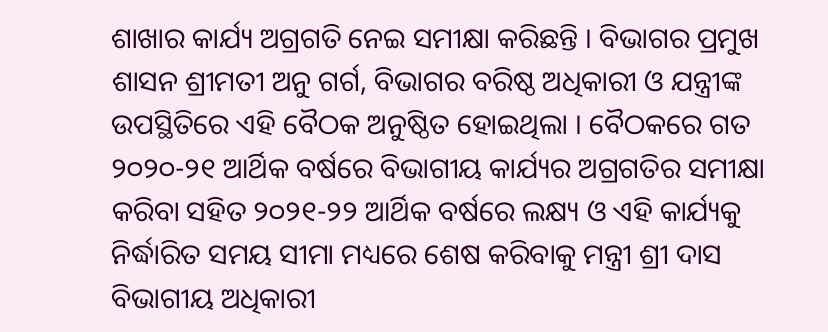ଶାଖାର କାର୍ଯ୍ୟ ଅଗ୍ରଗତି ନେଇ ସମୀକ୍ଷା କରିଛନ୍ତି । ବିଭାଗର ପ୍ରମୁଖ ଶାସନ ଶ୍ରୀମତୀ ଅନୁ ଗର୍ଗ, ବିଭାଗର ବରିଷ୍ଠ ଅଧିକାରୀ ଓ ଯନ୍ତ୍ରୀଙ୍କ ଉପସ୍ଥିତିରେ ଏହି ବୈଠକ ଅନୁଷ୍ଠିତ ହୋଇଥିଲା । ବୈଠକରେ ଗତ ୨୦୨୦-୨୧ ଆର୍ଥିକ ବର୍ଷରେ ବିଭାଗୀୟ କାର୍ଯ୍ୟର ଅଗ୍ରଗତିର ସମୀକ୍ଷା କରିବା ସହିତ ୨୦୨୧-୨୨ ଆର୍ଥିକ ବର୍ଷରେ ଲକ୍ଷ୍ୟ ଓ ଏହି କାର୍ଯ୍ୟକୁ ନିର୍ଦ୍ଧାରିତ ସମୟ ସୀମା ମଧ୍ୟରେ ଶେଷ କରିବାକୁ ମନ୍ତ୍ରୀ ଶ୍ରୀ ଦାସ ବିଭାଗୀୟ ଅଧିକାରୀ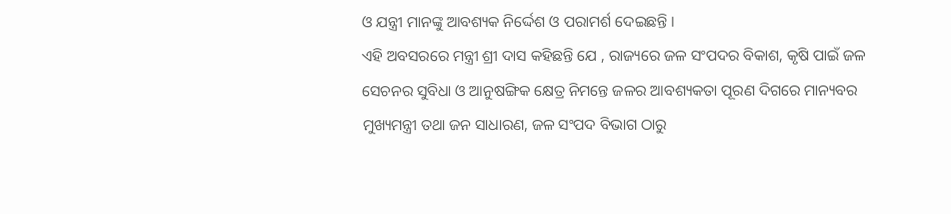ଓ ଯନ୍ତ୍ରୀ ମାନଙ୍କୁ ଆବଶ୍ୟକ ନିର୍ଦ୍ଦେଶ ଓ ପରାମର୍ଶ ଦେଇଛନ୍ତି ।
ଏହି ଅବସରରେ ମନ୍ତ୍ରୀ ଶ୍ରୀ ଦାସ କହିଛନ୍ତି ଯେ , ରାଜ୍ୟରେ ଜଳ ସଂପଦର ବିକାଶ, କୃଷି ପାଇଁ ଜଳ ସେଚନର ସୁବିଧା ଓ ଆନୁଷଙ୍ଗିକ କ୍ଷେତ୍ର ନିମନ୍ତେ ଜଳର ଆବଶ୍ୟକତା ପୂରଣ ଦିଗରେ ମାନ୍ୟବର ମୁଖ୍ୟମନ୍ତ୍ରୀ ତଥା ଜନ ସାଧାରଣ, ଜଳ ସଂପଦ ବିଭାଗ ଠାରୁ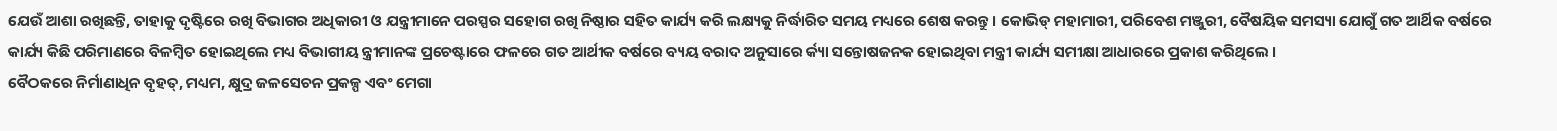ଯେଉଁ ଆଶା ରଖିଛନ୍ତି, ତାହାକୁ ଦୃଷ୍ଟିରେ ରଖି ବିଭାଗର ଅଧିକାରୀ ଓ ଯନ୍ତ୍ରୀମାନେ ପରସ୍ପର ସହୋଗ ରଖି ନିଷ୍ଠାର ସହିତ କାର୍ଯ୍ୟ କରି ଲକ୍ଷ୍ୟକୁ ନିର୍ଦ୍ଧାରିତ ସମୟ ମଧ୍ୟରେ ଶେଷ କରନ୍ତୁ । କୋଭିଡ୍ ମହାମାରୀ, ପରିବେଶ ମଞ୍ଜୁରୀ, ବୈଷୟିକ ସମସ୍ୟା ଯୋଗୁଁ ଗତ ଆର୍ଥିକ ବର୍ଷରେ କାର୍ଯ୍ୟ କିଛି ପରିମାଣରେ ବିଳମ୍ବିତ ହୋଇଥିଲେ ମଧ୍ୟ ବିଭାଗୀୟ ନ୍ତ୍ରୀମାନଙ୍କ ପ୍ରଚେଷ୍ଟାରେ ଫଳରେ ଗତ ଆର୍ଥୀକ ବର୍ଷରେ ବ୍ୟୟ ବରାଦ ଅନୁସାରେ ର୍କ୍ୟା ସନ୍ତୋଷଜନକ ହୋଇଥିବା ମନ୍ତ୍ରୀ କାର୍ଯ୍ୟ ସମୀକ୍ଷା ଆଧାରରେ ପ୍ରକାଶ କରିଥିଲେ ।
ବୈଠକରେ ନିର୍ମାଣାଧିନ ବୃହତ୍, ମଧ୍ୟମ, କ୍ଷୁଦ୍ର ଜଳସେଚନ ପ୍ରକଳ୍ପ ଏବଂ ମେଗା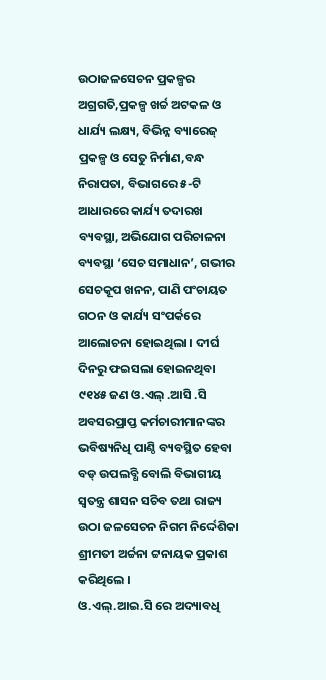ଉଠାଜଳସେଚନ ପ୍ରକଳ୍ପର ଅଗ୍ରଗତି,ପ୍ରକଳ୍ପ ଖର୍ଚ୍ଚ ଅଟକଳ ଓ ଧାର୍ଯ୍ୟ ଲକ୍ଷ୍ୟ, ବିଭିନ୍ନ ବ୍ୟାରେଜ୍ ପ୍ରକଳ୍ପ ଓ ସେତୁ ନିର୍ମାଣ,ବନ୍ଧ ନିରାପତା, ବିଭାଗରେ ୫-ଟି ଆଧାରରେ କାର୍ଯ୍ୟ ତଦାରଖ ବ୍ୟବସ୍ଥା, ଅଭିଯୋଗ ପରିଚାଳନା ବ୍ୟବସ୍ଥା ‘ସେଚ ସମାଧାନ’, ଗଭୀର ସେଚକୂପ ଖନନ, ପାଣି ପଂଚାୟତ ଗଠନ ଓ କାର୍ଯ୍ୟ ସଂପର୍କରେ ଆଲୋଚନା ହୋଇଥିଲା । ଦୀର୍ଘ ଦିନରୁ ଫଇସଲା ହୋଇନଥିବା ୯୧୪୫ ଜଣ ଓ.ଏଲ୍ .ଆସି .ସି ଅବସରପ୍ରାପ୍ତ କର୍ମଚାରୀମାନଙ୍କର ଭବିଷ୍ୟନିଧି ପାଣ୍ଠି ବ୍ୟବସ୍ଥିତ ହେବା ବଡ୍ ଉପଲବ୍ଧି ବୋଲି ବିଭାଗୀୟ ସ୍ୱତନ୍ତ୍ର ଶାସନ ସଚିବ ତଥା ରାଜ୍ୟ ଉଠା ଜଳସେଚନ ନିଗମ ନିର୍ଦ୍ଦେଶିକା ଶ୍ରୀମତୀ ଅର୍ଚ୍ଚନା ଟ୍ଟନାୟକ ପ୍ରକାଶ କରିଥିଲେ ।
ଓ.ଏଲ୍.ଆଇ.ସି ରେ ଅଦ୍ୟାବଧି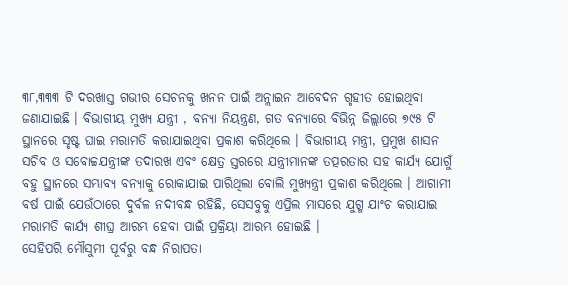୩୮,୩୩୩ ଟି ଦରଖାସ୍ତ ଗଭୀର ସେଚନକୁ ଖନନ ପାଇଁ ଅନ୍ଲାଇନ ଆବେଦନ ଗୃହୀତ ହୋଇଥିବା ଜଣାଯାଇଛି । ବିଭାଗୀୟ ମୁଖ୍ୟ ଯନ୍ତ୍ରୀ , ବନ୍ୟା ନିୟନ୍ତ୍ରଣ, ଗତ ବନ୍ୟାରେ ବିଭିନ୍ନ ଜିଲ୍ଲାରେ ୭୯୫ ଟି ସ୍ଥାନରେ ସୃଷ୍ଟ ଘାଇ ମରାମତି କରାଯାଇଥିବା ପ୍ରକାଶ କରିଥିଲେ । ବିଭାଗୀୟ ମନ୍ତ୍ରୀ, ପ୍ରମୁଖ ଶାସନ ସଚିବ ଓ ସବୋଚ୍ଚଯନ୍ତ୍ରୀଙ୍କ ତଦାରଖ ଏବଂ କ୍ଷେତ୍ର ସ୍ତରରେ ଯନ୍ତ୍ରୀମାନଙ୍କ ତତ୍ପରତାର ସହ କାର୍ଯ୍ୟ ଯୋଗୁଁ ବହୁ ସ୍ଥାନରେ ସମ୍ଭାବ୍ୟ ବନ୍ୟାକୁ ରୋକାଯାଇ ପାରିଥିଲା ବୋଲି ମୁଖ୍ୟନ୍ତ୍ରୀ ପ୍ରକାଶ କରିଥିଲେ । ଆଗାମୀ ବର୍ଷ ପାଇଁ ଯେଉଁଠାରେ ଦୁର୍ବଳ ନଦୀବନ୍ଧ ରହିଛି, ସେସବୁକୁ ଏପ୍ରିଲ ମାସରେ ଯୁଗ୍ମ ଯାଂଚ କରାଯାଇ ମରାମତି କାର୍ଯ୍ୟ ଶୀଘ୍ର ଆରମ୍ଭ ହେବା ପାଇଁ ପ୍ରକ୍ରିୟା ଆରମ୍ଭ ହୋଇଛି ।
ସେହିପରି ମୌସୁମୀ ପୂର୍ବରୁ ବନ୍ଧ ନିରାପତା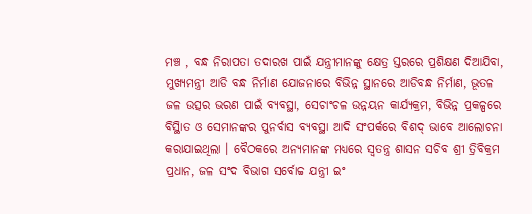ମଞ୍ଚ , ବନ୍ଧ ନିରାପତା ତଦାରଖ ପାଇଁ ଯନ୍ତ୍ରୀମାନଙ୍କୁ କ୍ଷେତ୍ର ସ୍ତରରେ ପ୍ରଶିକ୍ଷଣ ଦିଆଯିବା, ମୁଖ୍ୟମନ୍ତ୍ରୀ ଆଡି ବନ୍ଧ ନିର୍ମାଣ ଯୋଜନାରେ ବିଭିନ୍ନ ସ୍ଥାନରେ ଆଡିବନ୍ଧ ନିର୍ମାଣ, ଭୂତଳ ଜଳ ଉତ୍ସର ଭରଣ ପାଇଁ ବ୍ୟବସ୍ଥା, ସେଚାଂଚଳ ଉନ୍ନୟନ କାର୍ଯ୍ୟକ୍ରମ, ବିଭିନ୍ନ ପ୍ରକଳ୍ପରେ ବିସ୍ଥାିତ ଓ ସେମାନଙ୍କର ପୁନର୍ବାସ ବ୍ୟବସ୍ଥା ଆଦି ସଂପର୍କରେ ବିଶଦ୍ ଭାବେ ଆଲୋଚନା କରାଯାଇଥିଲା । ବୈଠକରେ ଅନ୍ୟମାନଙ୍କ ମଧ୍ୟରେ ସ୍ୱତନ୍ତ୍ର ଶାସନ ସଚିବ ଶ୍ରୀ ତ୍ରିବିକ୍ରମ ପ୍ରଧାନ, ଜଳ ସଂଦ ବିଭାଗ ସର୍ବୋଚ୍ଚ ଯନ୍ତ୍ରୀ ଇଂ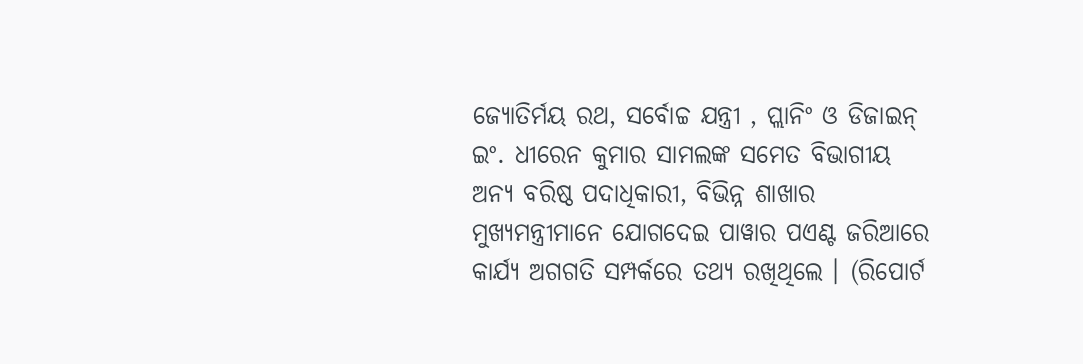ଜ୍ୟୋତିର୍ମୟ ରଥ, ସର୍ବୋଚ୍ଚ ଯନ୍ତ୍ରୀ , ପ୍ଲାନିଂ ଓ ଡିଜାଇନ୍ ଇଂ. ଧୀରେନ କୁମାର ସାମଲଙ୍କ ସମେତ ବିଭାଗୀୟ ଅନ୍ୟ ବରିଷ୍ଠ ପଦାଧିକାରୀ, ବିଭିନ୍ନ ଶାଖାର ମୁଖ୍ୟମନ୍ତ୍ରୀମାନେ ଯୋଗଦେଇ ପାୱାର ପଏଣ୍ଟ ଜରିଆରେ କାର୍ଯ୍ୟ ଅଗଗତି ସମ୍ପର୍କରେ ତଥ୍ୟ ରଖିଥିଲେ । (ରିପୋର୍ଟ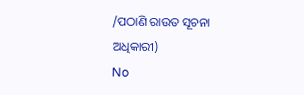/ପଠାଣି ରାଉତ ସୂଚନା ଅଧିକାରୀ)
No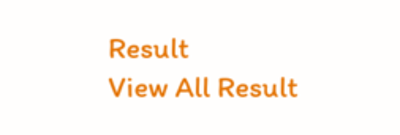Result
View All Result